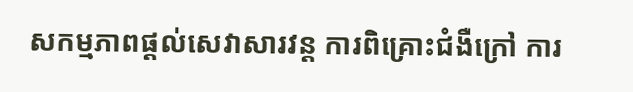សកម្មភាពផ្ដល់សេវាសារវន្ត ការពិគ្រោះជំងឺក្រៅ ការ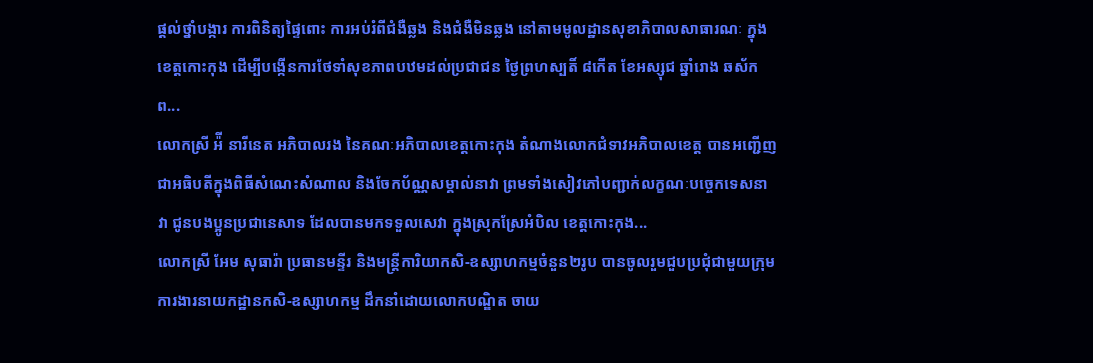ផ្ដល់ថ្នាំបង្ការ ការពិនិត្យផ្ទៃពោះ ការអប់រំពីជំងឺឆ្លង និងជំងឺមិនឆ្លង នៅតាមមូលដ្ឋានសុខាភិបាលសាធារណៈ ក្នុងខេត្តកោះកុង ដើម្បីបង្កើនការថែទាំសុខភាពបឋមដល់ប្រជាជន ថ្ងៃព្រហស្បតិ៍ ៨កើត ខែអស្សុជ ឆ្នាំរោង ឆស័ក ព...
លោកស្រី អ៉ី នារីនេត អភិបាលរង នៃគណៈអភិបាលខេត្តកោះកុង តំណាងលោកជំទាវអភិបាលខេត្ត បានអញ្ជើញ ជាអធិបតីក្នុងពិធីសំណេះសំណាល និងចែកប័ណ្ណសម្គាល់នាវា ព្រមទាំងសៀវភៅបញ្ជាក់លក្ខណៈបច្ចេកទេសនាវា ជូនបងប្អូនប្រជានេសាទ ដែលបានមកទទួលសេវា ក្នុងស្រុកស្រែអំបិល ខេត្តកោះកុង...
លោកស្រី អែម សុធារ៉ា ប្រធានមន្ទីរ និងមន្ត្រីការិយាកសិ-ឧស្សាហកម្មចំនួន២រូប បានចូលរួមជួបប្រជុំជាមួយក្រុមការងារនាយកដ្ឋានកសិ-ឧស្សាហកម្ម ដឹកនាំដោយលោកបណ្ឌិត ចាយ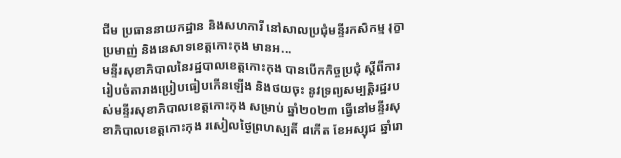ជីម ប្រធាននាយកដ្ឋាន និងសហការី នៅសាលប្រជុំមន្ទីរកសិកម្ម រុក្ខាប្រមាញ់ និងនេសាទខេត្តកោះកុង មានអ...
មន្ទីរសុខាភិបាលនៃរដ្ឋបាលខេត្តកោះកុង បានបើកកិច្ចប្រជុំ ស្តីពីការរៀបចំតារាងប្រៀបធៀបកើនឡើង និងថយចុះ នូវទ្រព្យសម្បត្តិរដ្ឋរបស់មន្ទីរសុខាភិបាលខេត្តកោះកុង សម្រាប់ ឆ្នាំ២០២៣ ធ្វើនៅមន្ទីរសុខាភិបាលខេត្តកោះកុង រសៀលថ្ងៃព្រហស្បតិ៍ ៨កើត ខែអស្សុជ ឆ្នាំរោ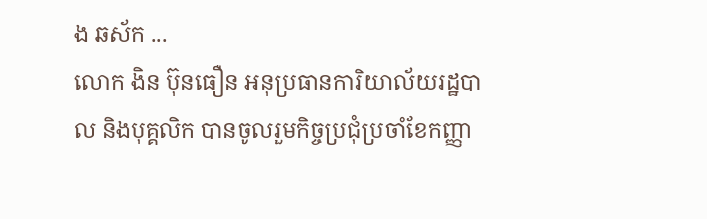ង ឆស័ក ...
លោក ងិន ប៊ុនធឿន អនុប្រធានការិយាល័យរដ្ឋបាល និងបុគ្គលិក បានចូលរួមកិច្ចប្រជុំប្រចាំខែកញ្ញា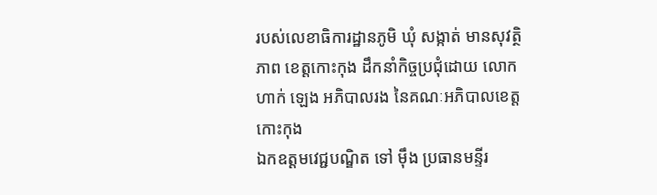របស់លេខាធិការដ្ឋានភូមិ ឃុំ សង្កាត់ មានសុវត្ថិភាព ខេត្តកោះកុង ដឹកនាំកិច្ចប្រជុំដោយ លោក ហាក់ ឡេង អភិបាលរង នៃគណៈអភិបាលខេត្តកោះកុង
ឯកឧត្ដមវេជ្ជបណ្ឌិត ទៅ ម៉ឹង ប្រធានមន្ទីរ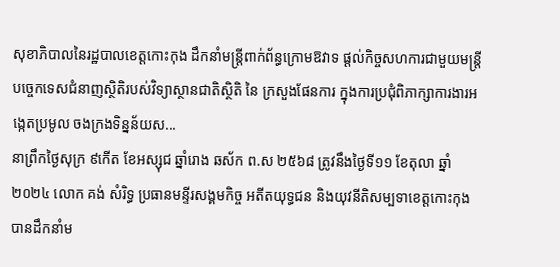សុខាភិបាលនៃរដ្ឋបាលខេត្តកោះកុង ដឹកនាំមន្ត្រីពាក់ព័ន្ធក្រោមឱវាទ ផ្តល់កិច្ចសហការជាមួយមន្ត្រីបច្ចេកទេសជំនាញស្ថិតិរបស់វិទ្យាស្ថានជាតិស្ថិតិ នៃ ក្រសួងផែនការ ក្នុងការប្រជុំពិភាក្សាការងារអង្កេតប្រមូល ចងក្រងទិន្នន័យស...
នាព្រឹកថ្ងៃសុក្រ ៩កើត ខែអស្សុជ ឆ្នាំរោង ឆស័ក ព.ស ២៥៦៨ ត្រូវនឹងថ្ងៃទី១១ ខែតុលា ឆ្នាំ២០២៤ លោក គង់ សំរិទ្ធ ប្រធានមន្ទីរសង្គមកិច្ច អតីតយុទ្ធជន និងយុវនីតិសម្បទាខេត្តកោះកុង បានដឹកនាំម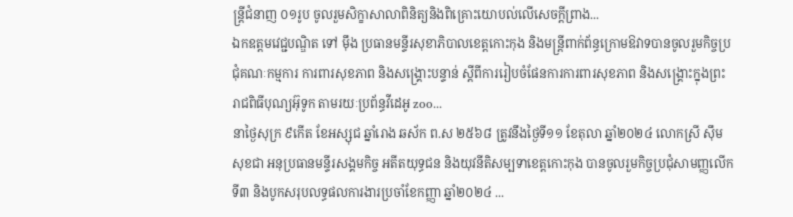ន្រ្តីជំនាញ ០១រូប ចូលរួមសិក្ខាសាលាពិនិត្យនិងពិគ្រោះយោបល់លើសេចក្ដីព្រាង...
ឯកឧត្ដមវេជ្ជបណ្ឌិត ទៅ ម៉ឹង ប្រធានមន្ទីរសុខាភិបាលខេត្តកោះកុង និងមន្ត្រីពាក់ព័ន្ធក្រោមឱវាទបានចូលរួមកិច្ចប្រជុំគណៈកម្មការ ការពារសុខភាព និងសង្គ្រោះបន្ទាន់ ស្ដីពីការរៀបចំផែនការការពារសុខភាព និងសង្គ្រោះក្នុងព្រះរាជពិធីបុណ្យអ៊ុទូក តាមរយៈប្រព័ន្ធវីដេអូ zoo...
នាថ្ងៃសុក្រ ៩កើត ខែអស្សុជ ឆ្នាំរោង ឆស័ក ព.ស ២៥៦៨ ត្រូវនឹងថ្ងៃទី១១ ខែតុលា ឆ្នាំ២០២៤ លោកស្រី ស៊ឹម សុខជា អនុប្រធានមន្ទីរសង្គមកិច្ច អតីតយុទ្ធជន និងយុវនីតិសម្បទាខេត្តកោះកុង បានចូលរួមកិច្ចប្រជុំសាមញ្ញលើកទី៣ និងបូកសរុបលទ្ធផលការងារប្រចាំខែកញ្ញា ឆ្នាំ២០២៤ ...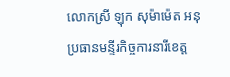លោកស្រី ឡុក សុម៉ាម៉េត អនុប្រធានមន្ទីរកិច្ចការនារីខេត្ត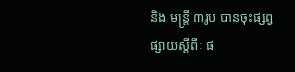និង មន្ត្រី ៣រូប បានចុះផ្សព្វផ្សាយស្តីពីៈ ផ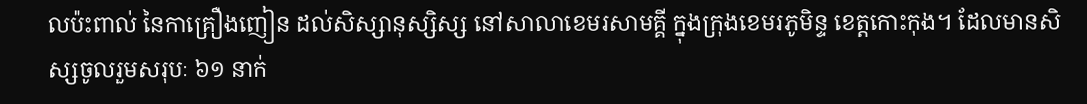លប៉ះពាល់ នៃកាគ្រឿងញៀន ដល់សិស្សានុស្សិស្ស នៅសាលាខេមរសាមគ្គី ក្នុងក្រុងខេមរភូមិន្ទ ខេត្តកោះកុង។ ដែលមានសិស្សចូលរួមសរុបៈ ៦១ នាក់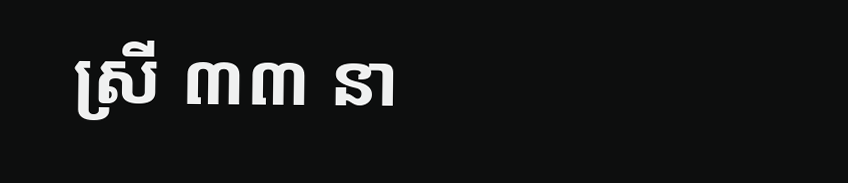ស្រី ៣៣ នា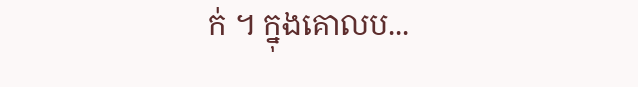ក់ ។ ក្នុងគោលប...